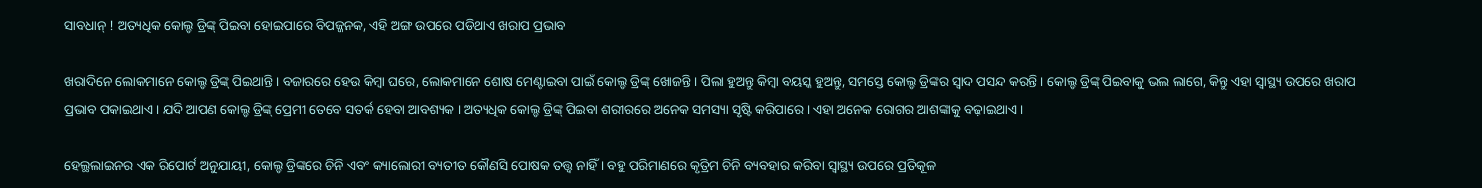ସାବଧାନ୍ ! ଅତ୍ୟଧିକ କୋଲ୍ଡ ଡ୍ରିଙ୍କ୍ ପିଇବା ହୋଇପାରେ ବିପଜ୍ଜନକ, ଏହି ଅଙ୍ଗ ଉପରେ ପଡିଥାଏ ଖରାପ ପ୍ରଭାବ

ଖରାଦିନେ ଲୋକମାନେ କୋଲ୍ଡ ଡ୍ରିଙ୍କ୍ ପିଇଥାନ୍ତି । ବଜାରରେ ହେଉ କିମ୍ବା ଘରେ, ଲୋକମାନେ ଶୋଷ ମେଣ୍ଟାଇବା ପାଇଁ କୋଲ୍ଡ ଡ୍ରିଙ୍କ୍ ଖୋଜନ୍ତି । ପିଲା ହୁଅନ୍ତୁ କିମ୍ବା ବୟସ୍କ ହୁଅନ୍ତୁ, ସମସ୍ତେ କୋଲ୍ଡ ଡ୍ରିଙ୍କର ସ୍ୱାଦ ପସନ୍ଦ କରନ୍ତି । କୋଲ୍ଡ ଡ୍ରିଙ୍କ୍ ପିଇବାକୁ ଭଲ ଲାଗେ, କିନ୍ତୁ ଏହା ସ୍ୱାସ୍ଥ୍ୟ ଉପରେ ଖରାପ ପ୍ରଭାବ ପକାଇଥାଏ । ଯଦି ଆପଣ କୋଲ୍ଡ ଡ୍ରିଙ୍କ୍ ପ୍ରେମୀ ତେବେ ସତର୍କ ହେବା ଆବଶ୍ୟକ । ଅତ୍ୟଧିକ କୋଲ୍ଡ ଡ୍ରିଙ୍କ୍ ପିଇବା ଶରୀରରେ ଅନେକ ସମସ୍ୟା ସୃଷ୍ଟି କରିପାରେ । ଏହା ଅନେକ ରୋଗର ଆଶଙ୍କାକୁ ବଢ଼ାଇଥାଏ ।

ହେଲ୍ଥଲାଇନର ଏକ ରିପୋର୍ଟ ଅନୁଯାୟୀ, କୋଲ୍ଡ ଡ୍ରିଙ୍କରେ ଚିନି ଏବଂ କ୍ୟାଲୋରୀ ବ୍ୟତୀତ କୌଣସି ପୋଷକ ତତ୍ତ୍ୱ ନାହିଁ । ବହୁ ପରିମାଣରେ କୃତ୍ରିମ ଚିନି ବ୍ୟବହାର କରିବା ସ୍ୱାସ୍ଥ୍ୟ ଉପରେ ପ୍ରତିକୂଳ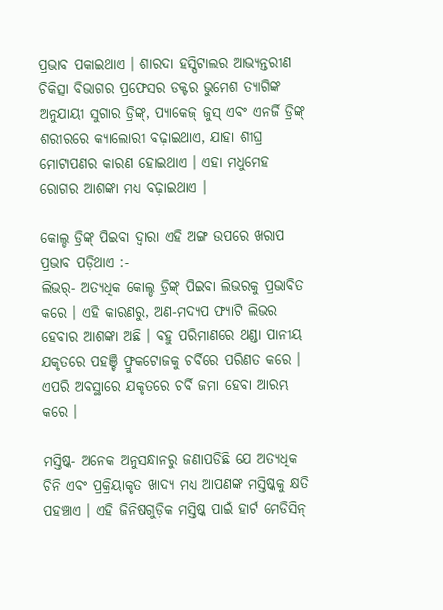ପ୍ରଭାବ ପକାଇଥାଏ । ଶାରଦା ହସ୍ପିଟାଲର ଆଭ୍ୟନ୍ତରୀଣ ଚିକିତ୍ସା ବିଭାଗର ପ୍ରଫେସର ଡକ୍ଟର ଭୁମେଶ ତ୍ୟାଗିଙ୍କ ଅନୁଯାୟୀ ସୁଗାର ଡ୍ରିଙ୍କ୍, ପ୍ୟାକେଜ୍ ଜୁସ୍ ଏବଂ ଏନର୍ଜି ଡ୍ରିଙ୍କ୍ ଶରୀରରେ କ୍ୟାଲୋରୀ ବଢ଼ାଇଥାଏ, ଯାହା ଶୀଘ୍ର ମୋଟାପଣର କାରଣ ହୋଇଥାଏ । ଏହା ମଧୁମେହ ରୋଗର ଆଶଙ୍କା ମଧ୍ୟ ବଢ଼ାଇଥାଏ ।

କୋଲ୍ଡ ଡ୍ରିଙ୍କ୍ ପିଇବା ଦ୍ୱାରା ଏହି ଅଙ୍ଗ ଉପରେ ଖରାପ ପ୍ରଭାବ ପଡ଼ିଥାଏ :-
ଲିଭର୍- ଅତ୍ୟଧିକ କୋଲ୍ଡ ଡ୍ରିଙ୍କ୍ ପିଇବା ଲିଭରକୁ ପ୍ରଭାବିତ କରେ । ଏହି କାରଣରୁ, ଅଣ-ମଦ୍ୟପ ଫ୍ୟାଟି ଲିଭର ହେବାର ଆଶଙ୍କା ଅଛି । ବହୁ ପରିମାଣରେ ଥଣ୍ଡା ପାନୀୟ ଯକୃତରେ ପହଞ୍ଚି ଫ୍ରୁକଟୋଜକୁ ଚର୍ବିରେ ପରିଣତ କରେ । ଏପରି ଅବସ୍ଥାରେ ଯକୃତରେ ଚର୍ବି ଜମା ହେବା ଆରମ୍ଭ କରେ ।

ମସ୍ତିଷ୍କ- ଅନେକ ଅନୁସନ୍ଧାନରୁ ଜଣାପଡିଛି ଯେ ଅତ୍ୟଧିକ ଚିନି ଏବଂ ପ୍ରକ୍ରିୟାକୃତ ଖାଦ୍ୟ ମଧ୍ୟ ଆପଣଙ୍କ ମସ୍ତିଷ୍କକୁ କ୍ଷତି ପହଞ୍ଚାଏ । ଏହି ଜିନିଷଗୁଡ଼ିକ ମସ୍ତିଷ୍କ ପାଇଁ ହାର୍ଟ ମେଡିସିନ୍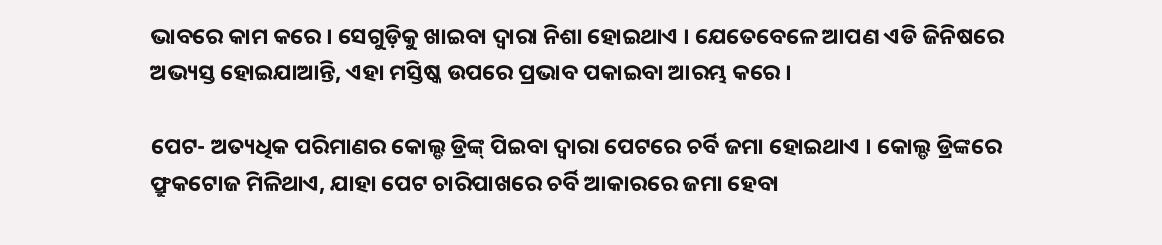ଭାବରେ କାମ କରେ । ସେଗୁଡ଼ିକୁ ଖାଇବା ଦ୍ୱାରା ନିଶା ହୋଇଥାଏ । ଯେତେବେଳେ ଆପଣ ଏଡି ଜିନିଷରେ ଅଭ୍ୟସ୍ତ ହୋଇଯାଆନ୍ତି, ଏହା ମସ୍ତିଷ୍କ ଉପରେ ପ୍ରଭାବ ପକାଇବା ଆରମ୍ଭ କରେ ।

ପେଟ- ଅତ୍ୟଧିକ ପରିମାଣର କୋଲ୍ଡ ଡ୍ରିଙ୍କ୍ ପିଇବା ଦ୍ୱାରା ପେଟରେ ଚର୍ବି ଜମା ହୋଇଥାଏ । କୋଲ୍ଡ ଡ୍ରିଙ୍କରେ ଫ୍ରୁକଟୋଜ ମିଳିଥାଏ, ଯାହା ପେଟ ଚାରିପାଖରେ ଚର୍ବି ଆକାରରେ ଜମା ହେବା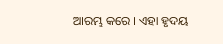ଆରମ୍ଭ କରେ । ଏହା ହୃଦୟ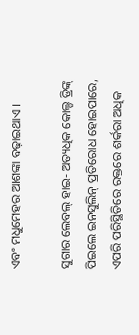ଏବଂ ମଧୁମେହର ଆଶଙ୍କା ବଢ଼ାଇଥାଏ ।

ସୁଗାର ଲେବଲ୍ ହାଇ- ଅତ୍ୟଧିକ କୋଲ୍ଡ ଡ୍ରିଙ୍କ୍ ପିଇଲେ ଇନସୁଲିନ୍ ପ୍ରତିରୋଧ ହୋଇପାରେ, ଏପରି ପରିସ୍ଥିତିରେ ରକ୍ତରେ ଶର୍କରା ଅଧିକ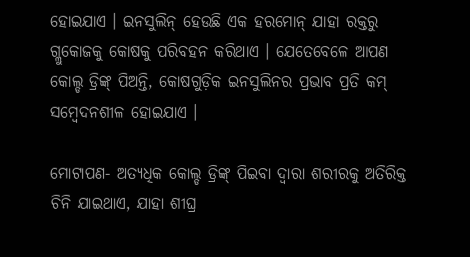ହୋଇଯାଏ । ଇନସୁଲିନ୍ ହେଉଛି ଏକ ହରମୋନ୍ ଯାହା ରକ୍ତରୁ ଗ୍ଲୁକୋଜକୁ କୋଷକୁ ପରିବହନ କରିଥାଏ । ଯେତେବେଳେ ଆପଣ କୋଲ୍ଡ ଡ୍ରିଙ୍କ୍ ପିଅନ୍ତି, କୋଷଗୁଡ଼ିକ ଇନସୁଲିନର ପ୍ରଭାବ ପ୍ରତି କମ୍ ସମ୍ବେଦନଶୀଳ ହୋଇଯାଏ ।

ମୋଟାପଣ- ଅତ୍ୟଧିକ କୋଲ୍ଡ ଡ୍ରିଙ୍କ୍ ପିଇବା ଦ୍ୱାରା ଶରୀରକୁ ଅତିରିକ୍ତ ଚିନି ଯାଇଥାଏ, ଯାହା ଶୀଘ୍ର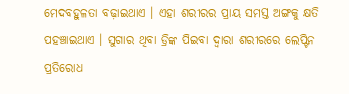ମେଦବହୁଳତା ବଢ଼ାଇଥାଏ । ଏହା ଶରୀରର ପ୍ରାୟ ସମସ୍ତ ଅଙ୍ଗକୁ କ୍ଷତି ପହଞ୍ଚାଇଥାଏ । ସୁଗାର ଥିବା ଡ୍ରିଙ୍କ ପିଇବା ଦ୍ୱାରା ଶରୀରରେ ଲେପ୍ଟିନ ପ୍ରତିରୋଧ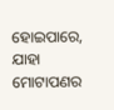ହୋଇପାରେ, ଯାହା ମୋଟାପଣର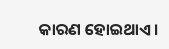କାରଣ ହୋଇଥାଏ ।